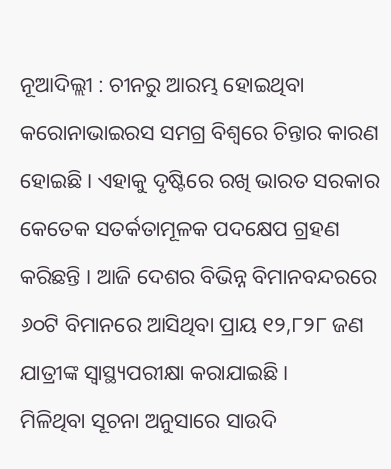ନୂଆଦିଲ୍ଲୀ : ଚୀନରୁ ଆରମ୍ଭ ହୋଇଥିବା କରୋନାଭାଇରସ ସମଗ୍ର ବିଶ୍ୱରେ ଚିନ୍ତାର କାରଣ ହୋଇଛି । ଏହାକୁ ଦୃଷ୍ଟିରେ ରଖି ଭାରତ ସରକାର କେତେକ ସତର୍କତାମୂଳକ ପଦକ୍ଷେପ ଗ୍ରହଣ କରିଛନ୍ତି । ଆଜି ଦେଶର ବିଭିନ୍ନ ବିମାନବନ୍ଦରରେ ୬୦ଟି ବିମାନରେ ଆସିଥିବା ପ୍ରାୟ ୧୨,୮୨୮ ଜଣ ଯାତ୍ରୀଙ୍କ ସ୍ୱାସ୍ଥ୍ୟପରୀକ୍ଷା କରାଯାଇଛି ।
ମିଳିଥିବା ସୂଚନା ଅନୁସାରେ ସାଉଦି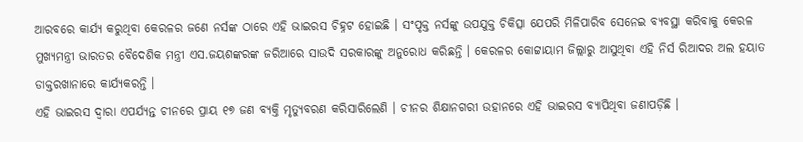ଆରବରେ କାର୍ଯ୍ୟ କରୁଥିବା କେରଳର ଜଣେ ନର୍ସଙ୍କ ଠାରେ ଏହି ଭାଇରସ ଚିହ୍ନଟ ହୋଇଛି । ସଂପୃକ୍ତ ନର୍ସଙ୍କୁ ଉପଯୁକ୍ତ ଚିକିତ୍ସା ଯେପରି ମିଳିପାରିବ ସେନେଇ ବ୍ୟବସ୍ଥା କରିବାକୁ କେରଳ ମୁଖ୍ୟମନ୍ତ୍ରୀ ଭାରତର ବୈଦେଶିକ ମନ୍ତ୍ରୀ ଏସ.ଜୟଶଙ୍କରଙ୍କ ଜରିଆରେ ସାଉଦି ସରକାରଙ୍କୁ ଅନୁରୋଧ କରିଛନ୍ତି । କେରଳର କୋଟ୍ଟାୟାମ ଜିଲ୍ଲାରୁ ଆସୁଥିବା ଏହି ନିର୍ସ ରିଆଦର ଅଲ ହୟାତ ଡାକ୍ତରଖାନାରେ କାର୍ଯ୍ୟକରନ୍ତି ।
ଏହି ଭାଇରସ ଦ୍ୱାରା ଏପର୍ଯ୍ୟନ୍ତ ଚୀନରେ ପ୍ରାୟ ୧୭ ଜଣ ବ୍ୟକ୍ତି ମୃତ୍ୟୁବରଣ କରିସାରିଲେଣି । ଚୀନର ଶିକ୍ଷାନଗରୀ ଉହାନରେ ଏହି ଭାଇରସ ବ୍ୟାପିଥିବା ଜଣାପଡ଼ିଛି ।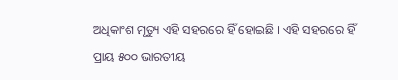ଅଧିକାଂଶ ମୃତ୍ୟୁ ଏହି ସହରରେ ହିଁ ହୋଇଛି । ଏହି ସହରରେ ହିଁ ପ୍ରାୟ ୫୦୦ ଭାରତୀୟ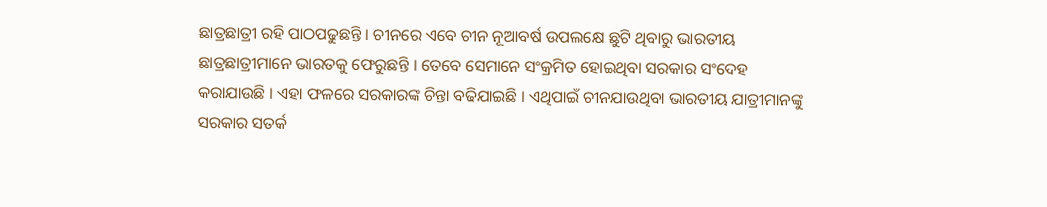ଛାତ୍ରଛାତ୍ରୀ ରହି ପାଠପଢୁଛନ୍ତି । ଚୀନରେ ଏବେ ଚୀନ ନୂଆବର୍ଷ ଉପଲକ୍ଷେ ଛୁଟି ଥିବାରୁ ଭାରତୀୟ ଛାତ୍ରଛାତ୍ରୀମାନେ ଭାରତକୁ ଫେରୁଛନ୍ତି । ତେବେ ସେମାନେ ସଂକ୍ରମିତ ହୋଇଥିବା ସରକାର ସଂଦେହ କରାଯାଉଛି । ଏହା ଫଳରେ ସରକାରଙ୍କ ଚିନ୍ତା ବଢିଯାଇଛି । ଏଥିପାଇଁ ଚୀନଯାଉଥିବା ଭାରତୀୟ ଯାତ୍ରୀମାନଙ୍କୁ ସରକାର ସତର୍କ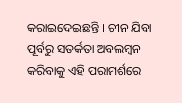କରାଇଦେଇଛନ୍ତି । ଚୀନ ଯିବା ପୂର୍ବରୁ ସତର୍କତା ଅବଲମ୍ବନ କରିବାକୁ ଏହି ପରାମର୍ଶରେ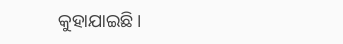କୁହାଯାଇଛି ।